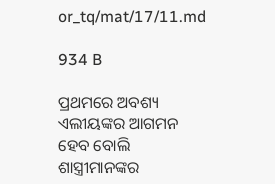or_tq/mat/17/11.md

934 B

ପ୍ରଥମରେ ଅବଶ୍ୟ ଏଲୀୟଙ୍କର ଆଗମନ ହେବ ବୋଲି ଶାସ୍ତ୍ରୀମାନଙ୍କର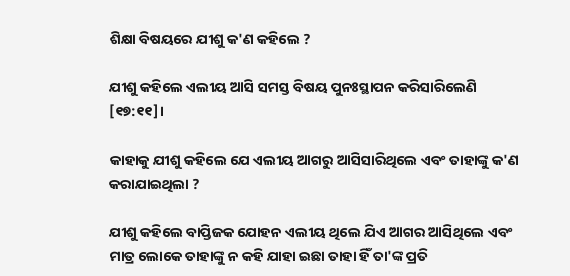ଶିକ୍ଷା ବିଷୟରେ ଯୀଶୁ କ'ଣ କହିଲେ ?

ଯୀଶୁ କହିଲେ ଏଲୀୟ ଆସି ସମସ୍ତ ବିଷୟ ପୁନଃସ୍ଥାପନ କରିସାରିଲେଣି [୧୭:୧୧]।

କାହାକୁ ଯୀଶୁ କହିଲେ ଯେ ଏଲୀୟ ଆଗରୁ ଆସିସାରିଥିଲେ ଏବଂ ତାହାଙ୍କୁ କ'ଣ କରାଯାଇଥିଲା ?

ଯୀଶୁ କହିଲେ ବାପ୍ତିଜକ ଯୋହନ ଏଲୀୟ ଥିଲେ ଯିଏ ଆଗର ଆସିଥିଲେ ଏବଂ ମାତ୍ର ଲୋକେ ତାହାଙ୍କୁ ନ କହି ଯାହା ଇଛା ତାହା ହିଁ ତା'ଙ୍କ ପ୍ରତି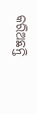କରିଅଛନ୍ତି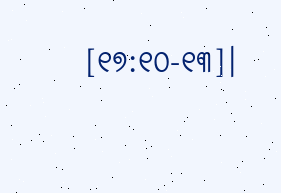[୧୭:୧୦-୧୩]।